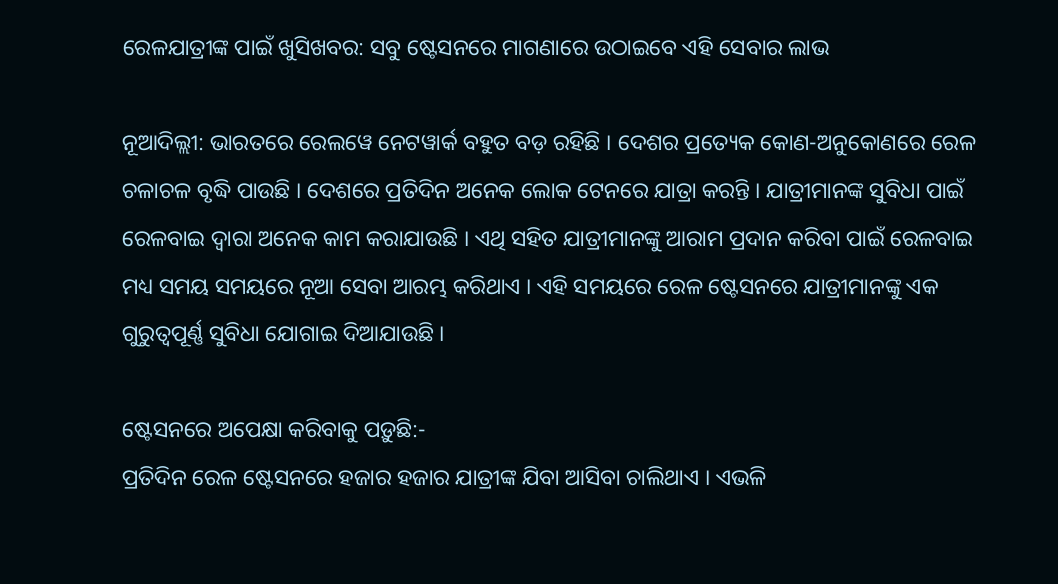ରେଳଯାତ୍ରୀଙ୍କ ପାଇଁ ଖୁସିଖବର: ସବୁ ଷ୍ଟେସନରେ ମାଗଣାରେ ଉଠାଇବେ ଏହି ସେବାର ଲାଭ

ନୂଆଦିଲ୍ଲୀ: ଭାରତରେ ରେଲୱେ ନେଟୱାର୍କ ବହୁତ ବଡ଼ ରହିଛି । ଦେଶର ପ୍ରତ୍ୟେକ କୋଣ-ଅନୁକୋଣରେ ରେଳ ଚଳାଚଳ ବୃଦ୍ଧି ପାଉଛି । ଦେଶରେ ପ୍ରତିଦିନ ଅନେକ ଲୋକ ଟେନରେ ଯାତ୍ରା କରନ୍ତି । ଯାତ୍ରୀମାନଙ୍କ ସୁବିଧା ପାଇଁ ରେଳବାଇ ଦ୍ୱାରା ଅନେକ କାମ କରାଯାଉଛି । ଏଥି ସହିତ ଯାତ୍ରୀମାନଙ୍କୁ ଆରାମ ପ୍ରଦାନ କରିବା ପାଇଁ ରେଳବାଇ ମଧ୍ୟ ସମୟ ସମୟରେ ନୂଆ ସେବା ଆରମ୍ଭ କରିଥାଏ । ଏହି ସମୟରେ ରେଳ ଷ୍ଟେସନରେ ଯାତ୍ରୀମାନଙ୍କୁ ଏକ ଗୁରୁତ୍ୱପୂର୍ଣ୍ଣ ସୁବିଧା ଯୋଗାଇ ଦିଆଯାଉଛି ।

ଷ୍ଟେସନରେ ଅପେକ୍ଷା କରିବାକୁ ପଡ଼ୁଛି:-
ପ୍ରତିଦିନ ରେଳ ଷ୍ଟେସନରେ ହଜାର ହଜାର ଯାତ୍ରୀଙ୍କ ଯିବା ଆସିବା ଚାଲିଥାଏ । ଏଭଳି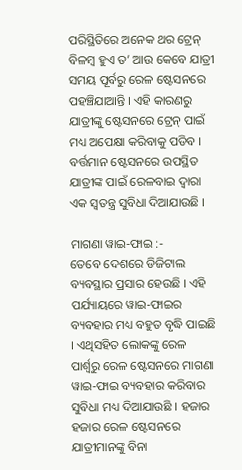ପରିସ୍ଥିତିରେ ଅନେକ ଥର ଟ୍ରେନ୍ ବିଳମ୍ବ ହୁଏ ତ’ ଆଉ କେବେ ଯାତ୍ରୀ ସମୟ ପୂର୍ବରୁ ରେଳ ଷ୍ଟେସନରେ ପହଞ୍ଚିଯାଆନ୍ତି । ଏହି କାରଣରୁ ଯାତ୍ରୀଙ୍କୁ ଷ୍ଟେସନରେ ଟ୍ରେନ୍ ପାଇଁ ମଧ୍ୟ ଅପେକ୍ଷା କରିବାକୁ ପଡିବ । ବର୍ତ୍ତମାନ ଷ୍ଟେସନରେ ଉପସ୍ଥିତ ଯାତ୍ରୀଙ୍କ ପାଇଁ ରେଳବାଇ ଦ୍ୱାରା ଏକ ସ୍ୱତନ୍ତ୍ର ସୁବିଧା ଦିଆଯାଉଛି ।

ମାଗଣା ୱାଇ-ଫାଇ :-
ତେବେ ଦେଶରେ ଡିଜିଟାଲ ବ୍ୟବସ୍ଥାର ପ୍ରସାର ହେଉଛି । ଏହି ପର୍ଯ୍ୟାୟରେ ୱାଇ-ଫାଇର ବ୍ୟବହାର ମଧ୍ୟ ବହୁତ ବୃଦ୍ଧି ପାଇଛି । ଏଥିସହିତ ଲୋକଙ୍କୁ ରେଳ ପାର୍ଶ୍ୱରୁ ରେଳ ଷ୍ଟେସନରେ ମାଗଣା ୱାଇ-ଫାଇ ବ୍ୟବହାର କରିବାର ସୁବିଧା ମଧ୍ୟ ଦିଆଯାଉଛି । ହଜାର ହଜାର ରେଳ ଷ୍ଟେସନରେ ଯାତ୍ରୀମାନଙ୍କୁ ବିନା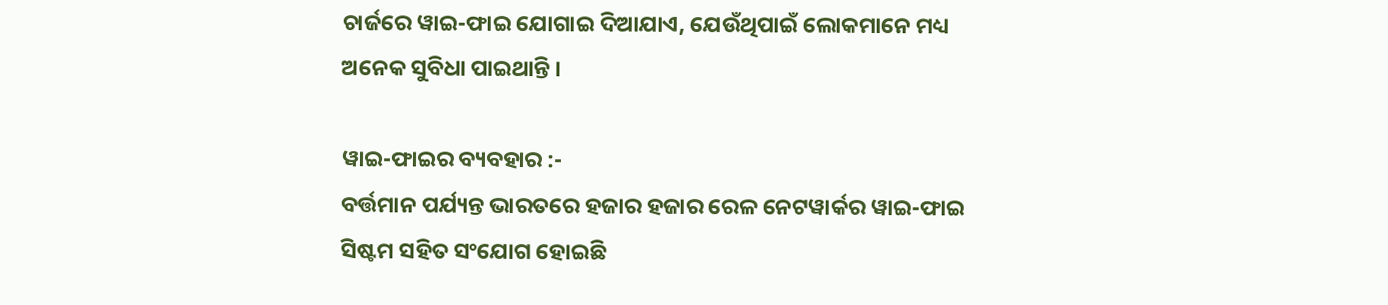ଚାର୍ଜରେ ୱାଇ-ଫାଇ ଯୋଗାଇ ଦିଆଯାଏ, ଯେଉଁଥିପାଇଁ ଲୋକମାନେ ମଧ୍ୟ ଅନେକ ସୁବିଧା ପାଇଥାନ୍ତି ।

ୱାଇ-ଫାଇର ବ୍ୟବହାର :-
ବର୍ତ୍ତମାନ ପର୍ଯ୍ୟନ୍ତ ଭାରତରେ ହଜାର ହଜାର ରେଳ ନେଟୱାର୍କର ୱାଇ-ଫାଇ ସିଷ୍ଟମ ସହିତ ସଂଯୋଗ ହୋଇଛି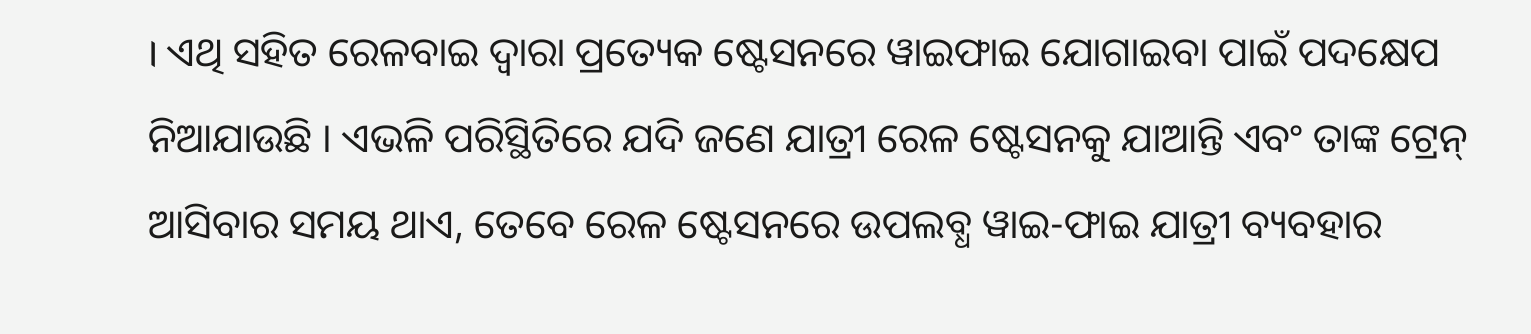। ଏଥି ସହିତ ରେଳବାଇ ଦ୍ୱାରା ପ୍ରତ୍ୟେକ ଷ୍ଟେସନରେ ୱାଇଫାଇ ଯୋଗାଇବା ପାଇଁ ପଦକ୍ଷେପ ନିଆଯାଉଛି । ଏଭଳି ପରିସ୍ଥିତିରେ ଯଦି ଜଣେ ଯାତ୍ରୀ ରେଳ ଷ୍ଟେସନକୁ ଯାଆନ୍ତି ଏବଂ ତାଙ୍କ ଟ୍ରେନ୍ ଆସିବାର ସମୟ ଥାଏ, ତେବେ ରେଳ ଷ୍ଟେସନରେ ଉପଲବ୍ଧ ୱାଇ-ଫାଇ ଯାତ୍ରୀ ବ୍ୟବହାର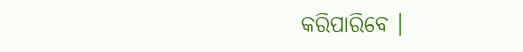କରିପାରିବେ ।